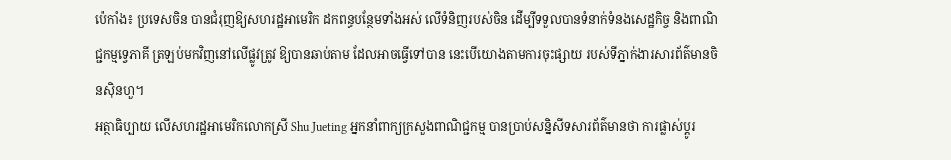ប៉េកាំង៖ ប្រទេសចិន បានជំរុញឱ្យសហរដ្ឋអាមេរិក ដកពន្ធបន្ថែមទាំងអស់ លើទំនិញរបស់ចិន ដើម្បីទទួលបានទំនាក់ទំនងសេដ្ឋកិច្ច និងពាណិជ្ជកម្មទ្វេភាគី ត្រឡប់មកវិញនៅលើផ្លូវត្រូវ ឱ្យបានឆាប់តាម ដែលអាចធ្វើទៅបាន នេះបើយោងតាមការចុះផ្សាយ របស់ទីភ្នាក់ងារសារព័ត៌មានចិនស៊ិនហួ។
អត្ថាធិប្បាយ លើសហរដ្ឋអាមេរិកលោកស្រី Shu Jueting អ្នកនាំពាក្យក្រសួងពាណិជ្ជកម្ម បានប្រាប់សន្និសីទសារព័ត៌មានថា ការផ្លាស់ប្តូរ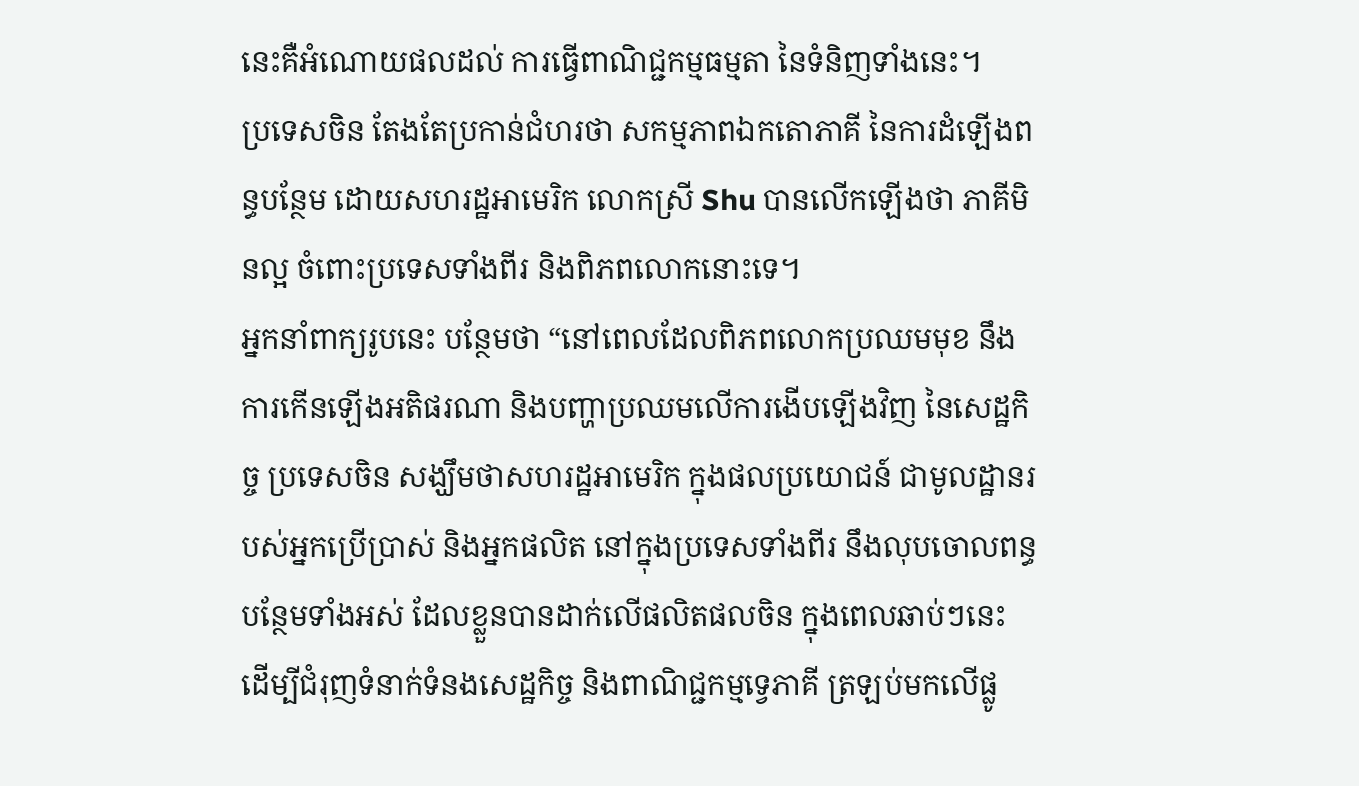នេះគឺអំណោយផលដល់ ការធ្វើពាណិជ្ជកម្មធម្មតា នៃទំនិញទាំងនេះ។
ប្រទេសចិន តែងតែប្រកាន់ជំហរថា សកម្មភាពឯកតោភាគី នៃការដំឡើងពន្ធបន្ថែម ដោយសហរដ្ឋអាមេរិក លោកស្រី Shu បានលើកឡើងថា ភាគីមិនល្អ ចំពោះប្រទេសទាំងពីរ និងពិភពលោកនោះទេ។
អ្នកនាំពាក្យរូបនេះ បន្ថែមថា “នៅពេលដែលពិភពលោកប្រឈមមុខ នឹងការកើនឡើងអតិផរណា និងបញ្ហាប្រឈមលើការងើបឡើងវិញ នៃសេដ្ឋកិច្ច ប្រទេសចិន សង្ឃឹមថាសហរដ្ឋអាមេរិក ក្នុងផលប្រយោជន៍ ជាមូលដ្ឋានរបស់អ្នកប្រើប្រាស់ និងអ្នកផលិត នៅក្នុងប្រទេសទាំងពីរ នឹងលុបចោលពន្ធបន្ថែមទាំងអស់ ដែលខ្លួនបានដាក់លើផលិតផលចិន ក្នុងពេលឆាប់ៗនេះ ដើម្បីជំរុញទំនាក់ទំនងសេដ្ឋកិច្ច និងពាណិជ្ជកម្មទ្វេភាគី ត្រឡប់មកលើផ្លូ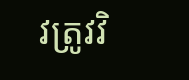វត្រូវវិ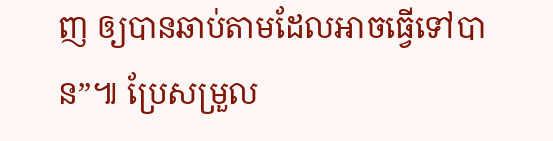ញ ឲ្យបានឆាប់តាមដែលអាចធ្វើទៅបាន”៕ ប្រែសម្រួល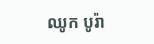ឈូក បូរ៉ា